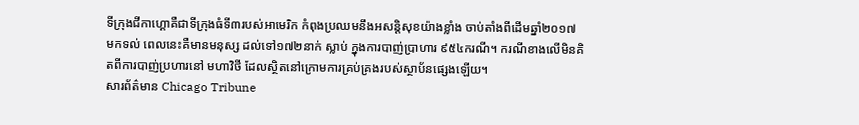ទីក្រុងជីកាហ្គោគឺជាទីក្រុងធំទី៣របស់អាមេរិក កំពុងប្រឈមនឹងអសន្តិសុខយ៉ាងខ្លាំង ចាប់តាំងពីដើមឆ្នាំ២០១៧ មកទល់ ពេលនេះគឺមានមនុស្ស ដល់ទៅ១៧២នាក់ ស្លាប់ ក្នុងការបាញ់ប្រាហារ ៩៥៤ករណី។ ករណីខាងលើមិនគិតពីការបាញ់ប្រហារនៅ មហាវិថី ដែលស្ថិតនៅក្រោមការគ្រប់គ្រងរបស់ស្ថាប័នផ្សេងឡើយ។
សារព័ត៌មាន Chicago Tribune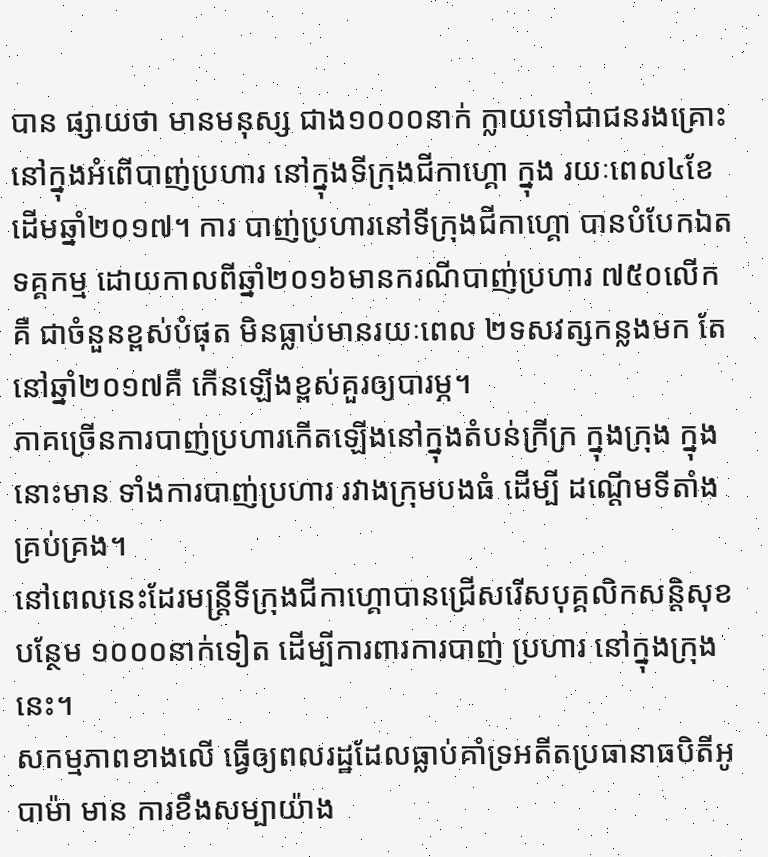បាន ផ្សាយថា មានមនុស្ស ជាង១០០០នាក់ ក្លាយទៅជាជនរងគ្រោះនៅក្នុងអំពើបាញ់ប្រហារ នៅក្នុងទីក្រុងជីកាហ្គោ ក្នុង រយៈពេល៤ខែដើមឆ្នាំ២០១៧។ ការ បាញ់ប្រហារនៅទីក្រុងជីកាហ្គោ បានបំបែកឯតទគ្គកម្ម ដោយកាលពីឆ្នាំ២០១៦មានករណីបាញ់ប្រហារ ៧៥០លើក គឺ ជាចំនួនខ្ពស់បំផុត មិនធ្លាប់មានរយៈពេល ២ទសវត្សកន្លងមក តែនៅឆ្នាំ២០១៧គឺ កើនឡើងខ្ពស់គួរឲ្យបារម្ភ។
ភាគច្រើនការបាញ់ប្រហារកើតឡើងនៅក្នុងតំបន់ក្រីក្រ ក្នុងក្រុង ក្នុងនោះមាន ទាំងការបាញ់ប្រហារ រវាងក្រុមបងធំ ដើម្បី ដណ្តើមទីតាំងគ្រប់គ្រង។
នៅពេលនេះដែរមន្ត្រីទីក្រុងជីកាហ្គោបានជ្រើសរើសបុគ្គលិកសន្តិសុខបន្ថែម ១០០០នាក់ទៀត ដើម្បីការពារការបាញ់ ប្រហារ នៅក្នុងក្រុងនេះ។
សកម្មភាពខាងលើ ធ្វើឲ្យពលរដ្ឋដែលធ្លាប់គាំទ្រអតីតប្រធានាធបិតីអូបាម៉ា មាន ការខឹងសម្បាយ៉ាង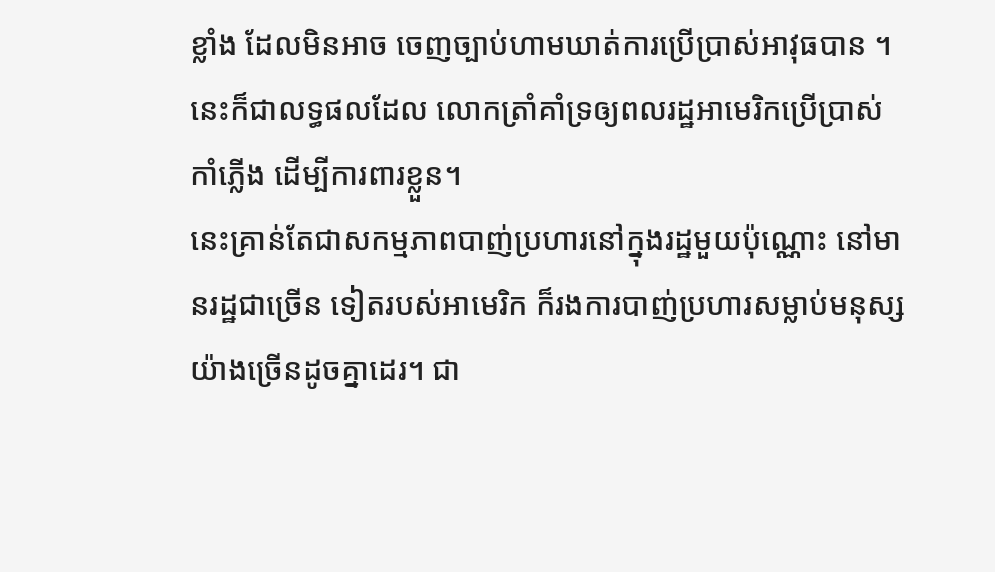ខ្លាំង ដែលមិនអាច ចេញច្បាប់ហាមឃាត់ការប្រើប្រាស់អាវុធបាន ។ នេះក៏ជាលទ្ធផលដែល លោកត្រាំគាំទ្រឲ្យពលរដ្ឋអាមេរិកប្រើប្រាស់កាំភ្លើង ដើម្បីការពារខ្លួន។
នេះគ្រាន់តែជាសកម្មភាពបាញ់ប្រហារនៅក្នុងរដ្ឋមួយប៉ុណ្ណោះ នៅមានរដ្ឋជាច្រើន ទៀតរបស់អាមេរិក ក៏រងការបាញ់ប្រហារសម្លាប់មនុស្សយ៉ាងច្រើនដូចគ្នាដេរ។ ជា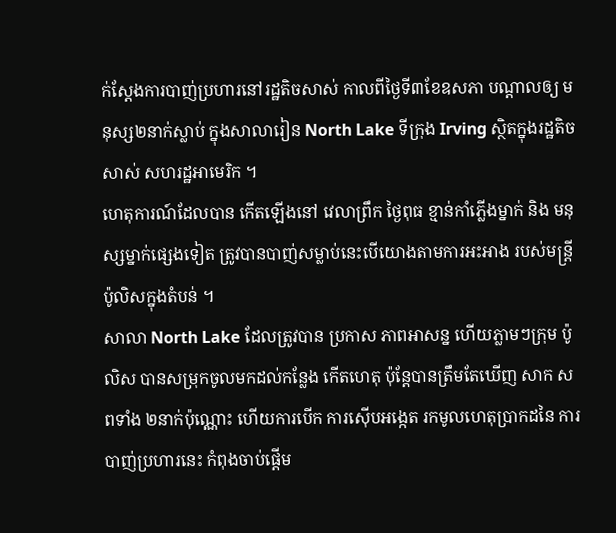ក់ស្តែងការបាញ់ប្រហារនៅរដ្ឋតិចសាស់ កាលពីថ្ងៃទី៣ខែឧសភា បណ្តាលឲ្យ មនុស្ស២នាក់ស្លាប់ ក្នុងសាលារៀន North Lake ទីក្រុង Irving ស្ថិតក្នុងរដ្ឋតិចសាស់ សហរដ្ឋអាមេរិក ។
ហេតុការណ៍ដែលបាន កើតឡើងនៅ វេលាព្រឹក ថ្ងៃពុធ ខ្មាន់កាំភ្លើងម្នាក់ និង មនុស្សម្នាក់ផ្សេងទៀត ត្រូវបានបាញ់សម្លាប់នេះបើយោងតាមការអះអាង របស់មន្ត្រី ប៉ូលិសក្នុងតំបន់ ។
សាលា North Lake ដែលត្រូវបាន ប្រកាស ភាពអាសន្ន ហើយភ្លាមៗក្រុម ប៉ូលិស បានសម្រុកចូលមកដល់កន្លែង កើតហេតុ ប៉ុន្តែបានត្រឹមតែឃើញ សាក សពទាំង ២នាក់ប៉ុណ្ណោះ ហើយការបើក ការស៊ើបអង្កេត រកមូលហេតុប្រាកដនៃ ការបាញ់ប្រហារនេះ កំពុងចាប់ផ្តើម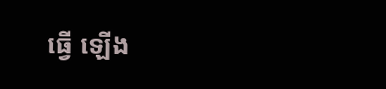ធ្វើ ឡើង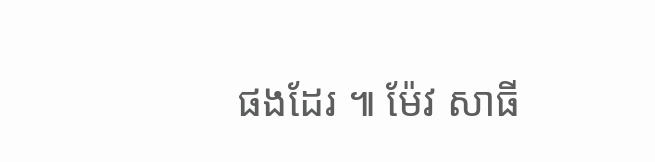ផងដែរ ៕ ម៉ែវ សាធី